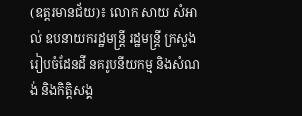(ឧត្តរមានជ័យ)៖ លោក សាយ សំអាល់ ឧបនាយករដ្ឋមន្រ្ដី រដ្ឋមន្រ្ដី ក្រសួងរៀបចំដែនដី នគរូបនីយកម្ម និងសំណង់ និងកិត្តិសង្គ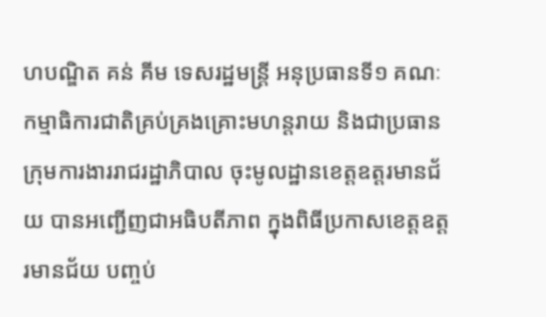ហបណ្ឌិត គន់ គីម ទេសរដ្ឋមន្រ្ដី អនុប្រធានទី១ គណៈកម្មាធិការជាតិគ្រប់គ្រងគ្រោះមហន្ដរាយ និងជាប្រធានក្រុមការងាររាជរដ្ឋាភិបាល ចុះមូលដ្ឋានខេត្តឧត្ដរមានជ័យ បានអញ្ជើញជាអធិបតីភាព ក្នុងពិធីប្រកាសខេត្តឧត្ដរមានជ័យ បញ្ចប់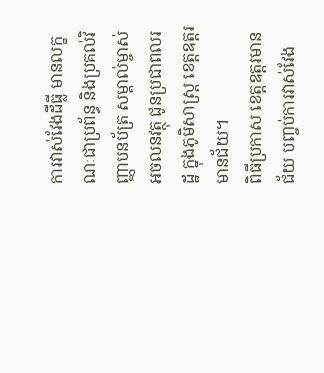ការវាស់វែងដីធ្លី មានលក្ខណៈជាប្រព័ន្ធ និងប្រគល់វិញ្ញាបនប័ត្រ សម្គាល់ម្ចាស់អចលនវត្ថុ ជូនប្រជាពលរដ្ឋ ក្នុងភូមិសាស្រ្ដ ខេត្តឧត្ដរមានជ័យ។
ពិធីប្រកាស ខេត្តឧត្ដរមានជ័យ បញ្ចប់ការវាស់វែង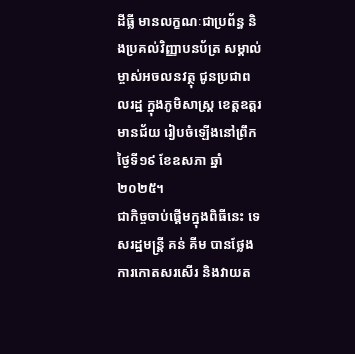ដីធ្លី មានលក្ខណៈជាប្រព័ន្ធ និងប្រគល់វិញ្ញាបនប័ត្រ សម្គាល់ម្ចាស់អចលនវត្ថុ ជូនប្រជាពលរដ្ឋ ក្នុងភូមិសាស្រ្ដ ខេត្តឧត្ដរមានជ័យ រៀបចំឡើងនៅព្រឹកថ្ងៃទី១៩ ខែឧសភា ឆ្នាំ២០២៥។
ជាកិច្ចចាប់ផ្ដើមក្នុងពិធីនេះ ទេសរដ្ឋមន្រ្ដី គន់ គីម បានថ្លែងការកោតសរសើរ និងវាយត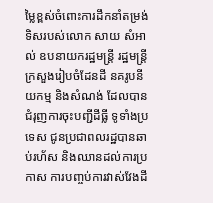ម្លៃខ្ពស់ចំពោះការដឹកនាំតម្រង់ទិសរបស់លោក សាយ សំអាល់ ឧបនាយករដ្ឋមន្រ្ដី រដ្ឋមន្រ្ដីក្រសួងរៀបចំដែនដី នគរូបនីយកម្ម និងសំណង់ ដែលបានជំរុញការចុះបញ្ជីដីធ្លី ទូទាំងប្រទេស ជូនប្រជាពលរដ្ឋបានឆាប់រហ័ស និងឈានដល់ការប្រកាស ការបញ្ចប់ការវាស់វែងដី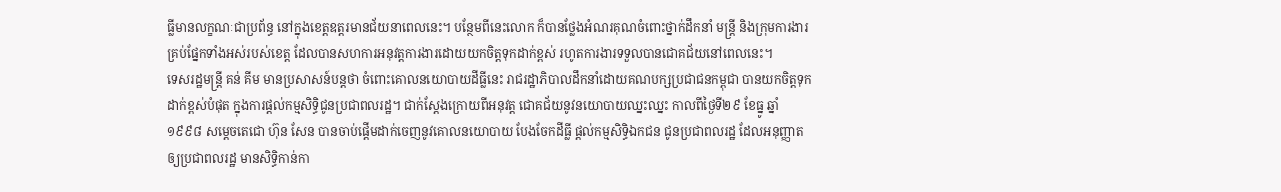ធ្លីមានលក្ខណៈជាប្រព័ន្ធ នៅក្នុងខេត្តឧត្ដរមានជ័យនាពេលនេះ។ បន្ថែមពីនេះលោក ក៏បានថ្លែងអំណរគុណចំពោះថ្នាក់ដឹកនាំ មន្រ្ដី និងក្រុមការងារ គ្រប់ផ្នែកទាំងអស់របស់ខេត្ត ដែលបានសហការអនុវត្តការងារដោយយកចិត្តទុកដាក់ខ្ពស់ រហូតការងារទទួលបានជោគជ័យនៅពេលនេះ។
ទេសរដ្ឋមន្រ្ដី គន់ គីម មានប្រសាសន៍បន្តថា ចំពោះគោលនយោបាយដីធ្លីនេះ រាជរដ្ឋាភិបាលដឹកនាំដោយគណបក្សប្រជាជនកម្ពុជា បានយកចិត្តទុកដាក់ខ្ពស់បំផុត ក្នុងការផ្ដល់កម្មសិទ្ធិជូនប្រជាពលរដ្ឋ។ ជាក់ស្ដែងក្រោយពីអនុវត្ត ជោគជ័យនូវនយោបាយឈ្នះឈ្នះ កាលពីថ្ងៃទី២៩ ខែធ្នូ ឆ្នាំ១៩៩៨ សម្ដេចតេជោ ហ៊ុន សែន បានចាប់ផ្ដើមដាក់ចេញនូវគោលនយោបាយ បែងចែកដីធ្លី ផ្ដល់កម្មសិទ្ធិឯកជន ជូនប្រជាពលរដ្ឋ ដែលអនុញ្ញាតឲ្យប្រជាពលរដ្ឋ មានសិទ្ធិកាន់កា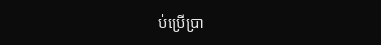ប់ប្រើប្រា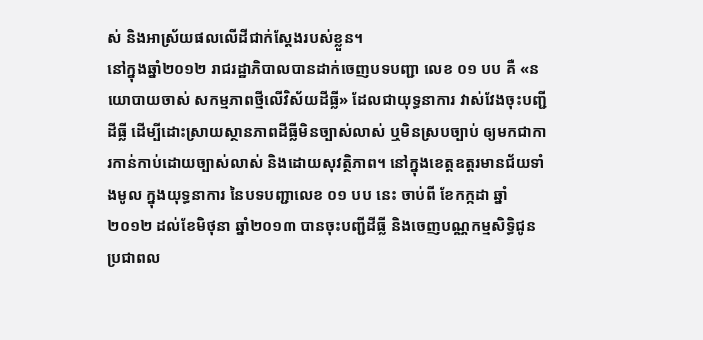ស់ និងអាស្រ័យផលលើដីជាក់ស្ដែងរបស់ខ្លួន។
នៅក្នុងឆ្នាំ២០១២ រាជរដ្ឋាភិបាលបានដាក់ចេញបទបញ្ជា លេខ ០១ បប គឺ «នយោបាយចាស់ សកម្មភាពថ្មីលើវិស័យដីធ្លី» ដែលជាយុទ្ធនាការ វាស់វែងចុះបញ្ជីដីធ្លី ដើម្បីដោះស្រាយស្ថានភាពដីធ្លីមិនច្បាស់លាស់ ឬមិនស្របច្បាប់ ឲ្យមកជាការកាន់កាប់ដោយច្បាស់លាស់ និងដោយសុវត្ថិភាព។ នៅក្នុងខេត្តឧត្ដរមានជ័យទាំងមូល ក្នុងយុទ្ធនាការ នៃបទបញ្ជាលេខ ០១ បប នេះ ចាប់ពី ខែកក្កដា ឆ្នាំ២០១២ ដល់ខែមិថុនា ឆ្នាំ២០១៣ បានចុះបញ្ជីដីធ្លី និងចេញបណ្ណកម្មសិទ្ធិជូនប្រជាពល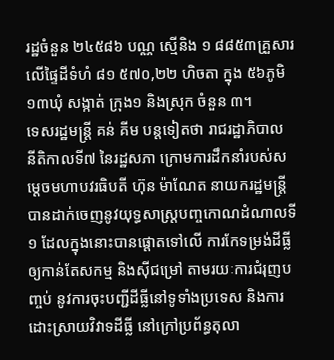រដ្ឋចំនួន ២៤៥៨៦ បណ្ណ ស្មើនិង ១ ៨៨៥៣គ្រួសារ លើផ្ទៃដីទំហំ ៨១ ៥៧០,២២ ហិចតា ក្នុង ៥៦ភូមិ ១៣ឃុំ សង្កាត់ ក្រុង១ និងស្រុក ចំនួន ៣។
ទេសរដ្ឋមន្រ្ដី គន់ គីម បន្តទៀតថា រាជរដ្ឋាភិបាល នីតិកាលទី៧ នៃរដ្ឋសភា ក្រោមការដឹកនាំរបស់សម្ដេចមហាបវរធិបតី ហ៊ុន ម៉ាណែត នាយករដ្ឋមន្រ្ដី បានដាក់ចេញនូវយុទ្ធសាស្រ្ដបញ្ចកោណដំណាលទី១ ដែលក្នុងនោះបានផ្ដោតទៅលើ ការកែទម្រង់ដីធ្លីឲ្យកាន់តែសកម្ម និងស៊ីជម្រៅ តាមរយៈការជំរុញបញ្ចប់ នូវការចុះបញ្ជីដីធ្លីនៅទូទាំងប្រទេស និងការដោះស្រាយវិវាទដីធ្លី នៅក្រៅប្រព័ន្ធតុលា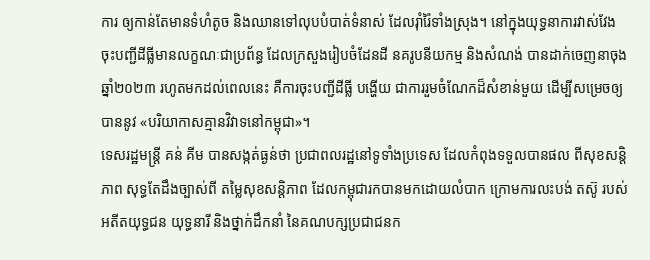ការ ឲ្យកាន់តែមានទំហំតូច និងឈានទៅលុបបំបាត់ទំនាស់ ដែលរ៉ាំរ៉ៃទាំងស្រុង។ នៅក្នុងយុទ្ធនាការវាស់វែង ចុះបញ្ជីដីធ្លីមានលក្ខណៈជាប្រព័ន្ធ ដែលក្រសួងរៀបចំដែនដី នគរូបនីយកម្ម និងសំណង់ បានដាក់ចេញនាចុងឆ្នាំ២០២៣ រហូតមកដល់ពេលនេះ គឺការចុះបញ្ជីដីធ្លី បង្ហើយ ជាការរួមចំណែកដ៏សំខាន់មួយ ដើម្បីសម្រេចឲ្យបាននូវ «បរិយាកាសគ្មានវិវាទនៅកម្ពុជា»។
ទេសរដ្ឋមន្រ្ដី គន់ គីម បានសង្កត់ធ្ងន់ថា ប្រជាពលរដ្ឋនៅទូទាំងប្រទេស ដែលកំពុងទទួលបានផល ពីសុខសន្ដិភាព សុទ្ធតែដឹងច្បាស់ពី តម្លៃសុខសន្ដិភាព ដែលកម្ពុជារកបានមកដោយលំបាក ក្រោមការលះបង់ តស៊ូ របស់អតីតយុទ្ធជន យុទ្ធនារី និងថ្នាក់ដឹកនាំ នៃគណបក្សប្រជាជនក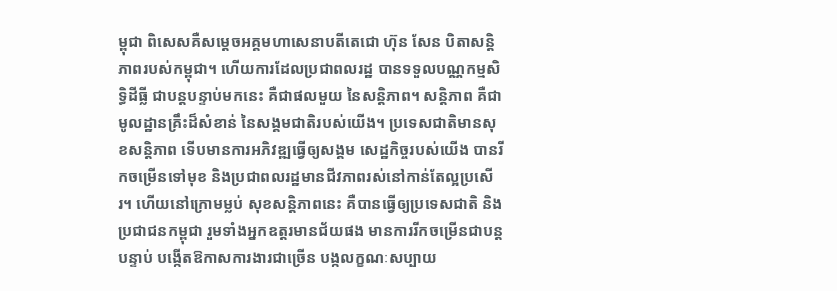ម្ពុជា ពិសេសគឺសម្ដេចអគ្គមហាសេនាបតីតេជោ ហ៊ុន សែន បិតាសន្ដិភាពរបស់កម្ពុជា។ ហើយការដែលប្រជាពលរដ្ឋ បានទទួលបណ្ណកម្មសិទ្ធិដីធ្លី ជាបន្តបន្ទាប់មកនេះ គឺជាផលមួយ នៃសន្ដិភាព។ សន្ដិភាព គឺជាមូលដ្ឋានគ្រឹះដ៏សំខាន់ នៃសង្គមជាតិរបស់យើង។ ប្រទេសជាតិមានសុខសន្ដិភាព ទើបមានការអភិវឌ្ឍធ្វើឲ្យសង្គម សេដ្ឋកិច្ចរបស់យើង បានរីកចម្រើនទៅមុខ និងប្រជាពលរដ្ឋមានជីវភាពរស់នៅកាន់តែល្អប្រសើរ។ ហើយនៅក្រោមម្លប់ សុខសន្ដិភាពនេះ គឺបានធ្វើឲ្យប្រទេសជាតិ និងប្រជាជនកម្ពុជា រួមទាំងអ្នកឧត្ដរមានជ័យផង មានការរីកចម្រើនជាបន្តបន្ទាប់ បង្កើតឱកាសការងារជាច្រើន បង្កលក្ខណៈសប្បាយ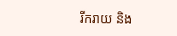រីករាយ និង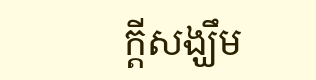ក្ដីសង្ឃឹម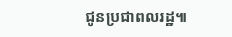ជូនប្រជាពលរដ្ឋ៕